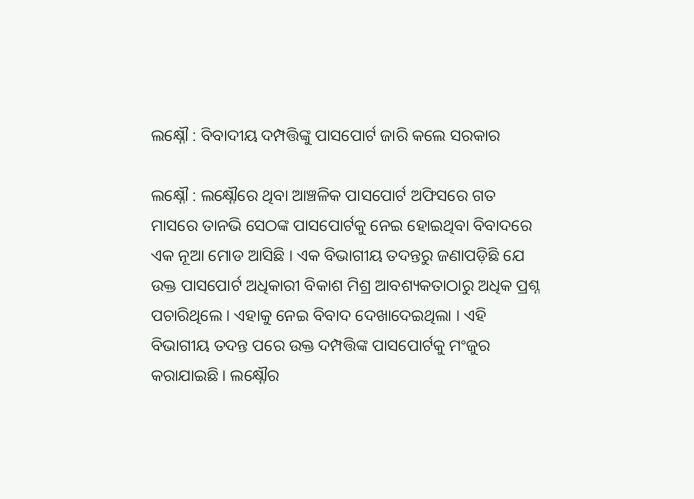ଲକ୍ଷ୍ନୌ : ବିବାଦୀୟ ଦମ୍ପତ୍ତିଙ୍କୁ ପାସପୋର୍ଟ ଜାରି କଲେ ସରକାର

ଲକ୍ଷ୍ନୌ : ଲକ୍ଷ୍ନୌରେ ଥିବା ଆଞ୍ଚଳିକ ପାସପୋର୍ଟ ଅଫିସରେ ଗତ ମାସରେ ତାନଭି ସେଠଙ୍କ ପାସପୋର୍ଟକୁ ନେଇ ହୋଇଥିବା ବିବାଦରେ ଏକ ନୂଆ ମୋଡ ଆସିଛି । ଏକ ବିଭାଗୀୟ ତଦନ୍ତରୁ ଜଣାପଡ଼ିଛି ଯେ ଉକ୍ତ ପାସପୋର୍ଟ ଅଧିକାରୀ ବିକାଶ ମିଶ୍ର ଆବଶ୍ୟକତାଠାରୁ ଅଧିକ ପ୍ରଶ୍ନ ପଚାରିଥିଲେ । ଏହାକୁ ନେଇ ବିବାଦ ଦେଖାଦେଇଥିଲା । ଏହି ବିଭାଗୀୟ ତଦନ୍ତ ପରେ ଉକ୍ତ ଦମ୍ପତ୍ତିଙ୍କ ପାସପୋର୍ଟକୁ ମଂଜୁର କରାଯାଇଛି । ଲକ୍ଷ୍ନୌର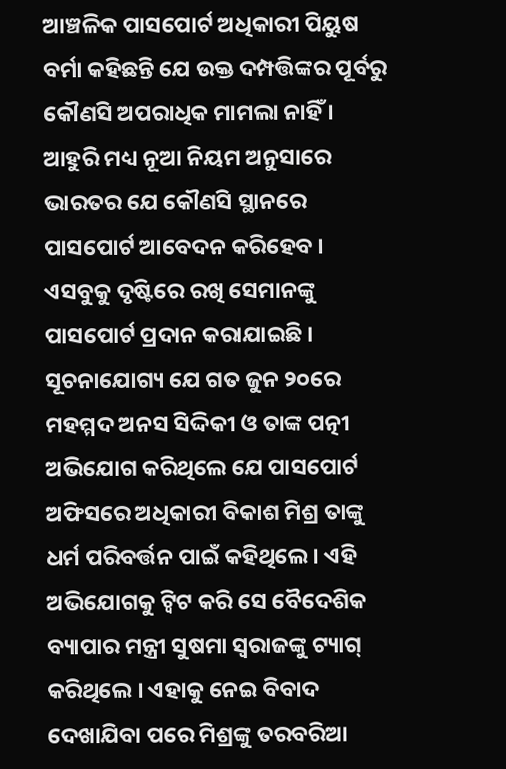ଆଞ୍ଚଳିକ ପାସପୋର୍ଟ ଅଧିକାରୀ ପିୟୁଷ ବର୍ମା କହିଛନ୍ତି ଯେ ଉକ୍ତ ଦମ୍ପତ୍ତିଙ୍କର ପୂର୍ବରୁ କୌଣସି ଅପରାଧିକ ମାମଲା ନାହିଁ । ଆହୁରି ମଧ୍ୟ ନୂଆ ନିୟମ ଅନୁସାରେ ଭାରତର ଯେ କୌଣସି ସ୍ଥାନରେ ପାସପୋର୍ଟ ଆବେଦନ କରିହେବ । ଏସବୁକୁ ଦୃଷ୍ଟିରେ ରଖି ସେମାନଙ୍କୁ ପାସପୋର୍ଟ ପ୍ରଦାନ କରାଯାଇଛି । ସୂଚନାଯୋଗ୍ୟ ଯେ ଗତ ଜୁନ ୨୦ରେ ମହମ୍ମଦ ଅନସ ସିଦ୍ଦିକୀ ଓ ତାଙ୍କ ପତ୍ନୀ ଅଭିଯୋଗ କରିଥିଲେ ଯେ ପାସପୋର୍ଟ ଅଫିସରେ ଅଧିକାରୀ ବିକାଶ ମିଶ୍ର ତାଙ୍କୁ ଧର୍ମ ପରିବର୍ତ୍ତନ ପାଇଁ କହିଥିଲେ । ଏହି ଅଭିଯୋଗକୁ ଟ୍ଵିଟ କରି ସେ ବୈଦେଶିକ ବ୍ୟାପାର ମନ୍ତ୍ରୀ ସୁଷମା ସ୍ୱରାଜଙ୍କୁ ଟ୍ୟାଗ୍‌ କରିଥିଲେ । ଏହାକୁ ନେଇ ବିବାଦ ଦେଖାଯିବା ପରେ ମିଶ୍ରଙ୍କୁ ତରବରିଆ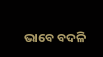ଭାବେ ବଦଳି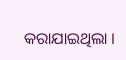କରାଯାଇଥିଲା ।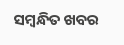ସମ୍ବନ୍ଧିତ ଖବର